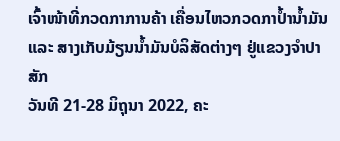ເຈົ້າໜ້າທີ່ກວດກາການຄ້າ ເຄື່ອນໄຫວກວດກາປ້ຳນ້ຳມັນ ແລະ ສາງເກັບມ້ຽນນໍ້າມັນບໍລິສັດຕ່າງໆ ຢູ່ແຂວງຈໍາປາສັກ
ວັນທີ 21-28 ມິຖຸນາ 2022, ຄະ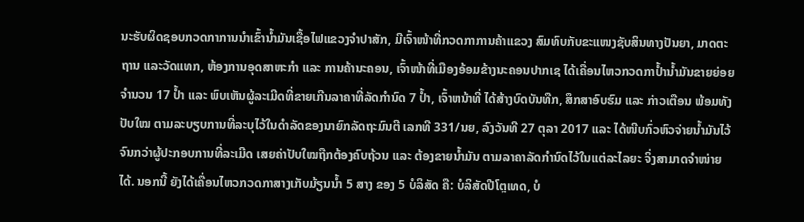ນະຮັບຜິດຊອບກວດກາການນໍາເຂົ້ານໍ້າມັນເຊື້ອໄຟແຂວງຈໍາປາສັກ, ມີເຈົ້າໜ້າທີ່ກວດກາການຄ້າແຂວງ ສົມທົບກັບຂະແໜງຊັບສິນທາງປັນຍາ, ມາດຕະຖານ ແລະວັດແທກ, ຫ້ອງການອຸດສາຫະກໍາ ແລະ ການຄ້ານະຄອນ, ເຈົ້າໜ້າທີ່ເມືອງອ້ອມຂ້າງນະຄອນປາກເຊ ໄດ້ເຄື່ອນໄຫວກວດກາປ້ຳນ້ຳມັນຂາຍຍ່ອຍ ຈໍານວນ 17 ປ້ຳ ແລະ ພົບເຫັນຜູ້ລະເມີດທີ່ຂາຍເກີນລາຄາທີ່ລັດກໍານົດ 7 ປ້ຳ, ເຈົ້າຫນ້າທີ່ ໄດ້ສ້າງບົດບັນທືກ, ສຶກສາອົບຮົມ ແລະ ກ່າວເຕືອນ ພ້ອມທັງປັບໃໝ ຕາມລະບຽບການທີ່ລະບຸໄວ້ໃນດໍາລັດຂອງນາຍົກລັດຖະມົນຕີ ເລກທີ 331/ນຍ, ລົງວັນທີ 27 ຕຸລາ 2017 ແລະ ໄດ້ໜີບກົ່ວຫົວຈ່າຍນໍ້າມັນໄວ້ ຈົນກວ່າຜູ້ປະກອບການທີ່ລະເມີດ ເສຍຄ່າປັບໃໝຖືກຕ້ອງຄົບຖ້ວນ ແລະ ຕ້ອງຂາຍນໍ້າມັນ ຕາມລາຄາລັດກໍານົດໄວ້ໃນແຕ່ລະໄລຍະ ຈິ່ງສາມາດຈໍາໜ່າຍໄດ້. ນອກນີ້ ຍັງໄດ້ເຄື່ອນໄຫວກວດກາສາງເກັບມ້ຽນນໍ້າ 5 ສາງ ຂອງ 5 ບໍລິສັດ ຄື: ບໍລິສັດປີໂຕຼເທດ, ບໍ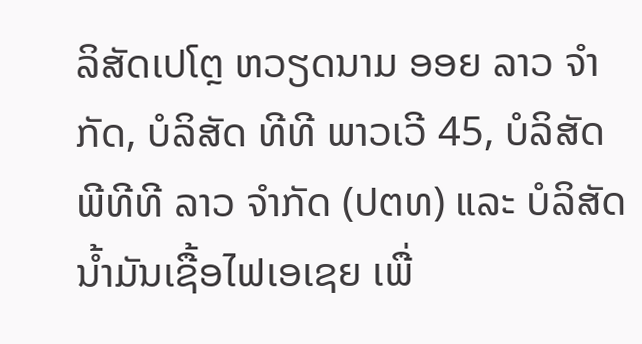ລິສັດເປໂຕຼ ຫວຽດນາມ ອອຍ ລາວ ຈໍາກັດ, ບໍລິສັດ ທີທີ ພາວເວີ 45, ບໍລິສັດ ພີທີທີ ລາວ ຈໍາກັດ (ປຕທ) ແລະ ບໍລິສັດ ນ້ຳມັນເຊື້ອໄຟເອເຊຍ ເພື່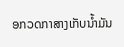ອກວດກາສາງເກັບນໍ້າມັນ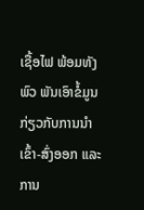ເຊື້ອໄຟ ພ້ອມທັງ ພົວ ພັນເອົາຂໍ້ມູນກ່ຽວກັບການນໍາເຂົ້າ-ສົ່ງອອກ ແລະ ການ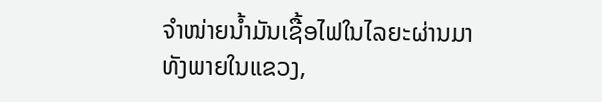ຈໍາໜ່າຍນໍ້າມັນເຊື້ອໄຟໃນໄລຍະຜ່ານມາ ທັງພາຍໃນແຂວງ,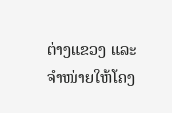ຕ່າງແຂວງ ແລະ ຈໍາໜ່າຍໃຫ້ໂຄງ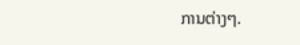ການຕ່າງໆ.